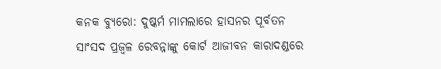କନକ ବ୍ୟୁରୋ: ଦୁଷ୍କର୍ମ ମାମଲାରେ ହାସନର ପୂର୍ବତନ ସାଂସଦ ପ୍ରଜ୍ୱଳ ରେବନ୍ନାଙ୍କୁ କୋର୍ଟ ଆଜୀବନ କାରାଦଣ୍ଡରେ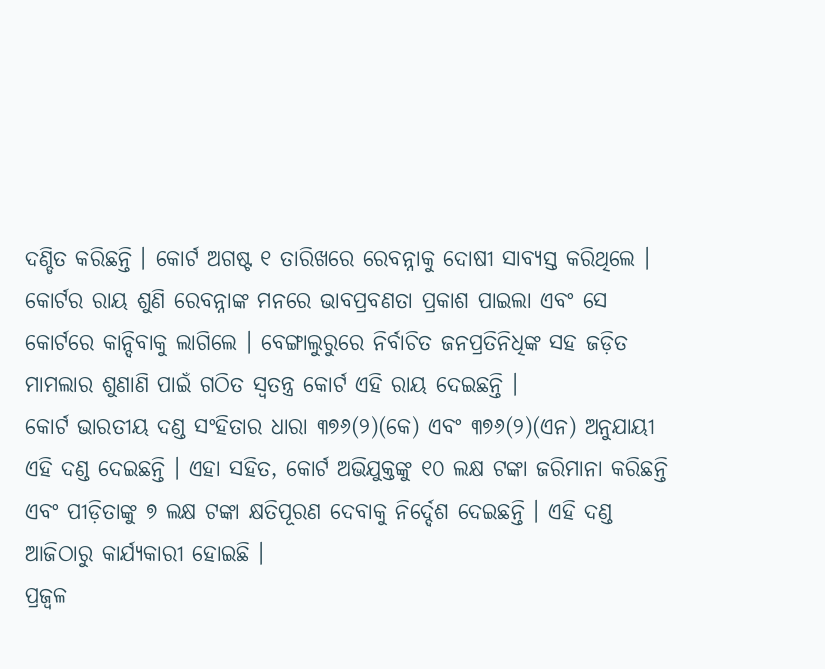ଦଣ୍ଡିତ କରିଛନ୍ତି । କୋର୍ଟ ଅଗଷ୍ଟ ୧ ତାରିଖରେ ରେବନ୍ନାକୁ ଦୋଷୀ ସାବ୍ୟସ୍ତ କରିଥିଲେ । କୋର୍ଟର ରାୟ ଶୁଣି ରେବନ୍ନାଙ୍କ ମନରେ ଭାବପ୍ରବଣତା ପ୍ରକାଶ ପାଇଲା ଏବଂ ସେ କୋର୍ଟରେ କାନ୍ଦିବାକୁ ଲାଗିଲେ । ବେଙ୍ଗାଲୁରୁରେ ନିର୍ବାଚିତ ଜନପ୍ରତିନିଧିଙ୍କ ସହ ଜଡ଼ିତ ମାମଲାର ଶୁଣାଣି ପାଇଁ ଗଠିତ ସ୍ୱତନ୍ତ୍ର କୋର୍ଟ ଏହି ରାୟ ଦେଇଛନ୍ତି ।
କୋର୍ଟ ଭାରତୀୟ ଦଣ୍ଡ ସଂହିତାର ଧାରା ୩୭୬(୨)(କେ) ଏବଂ ୩୭୬(୨)(ଏନ) ଅନୁଯାୟୀ ଏହି ଦଣ୍ଡ ଦେଇଛନ୍ତି । ଏହା ସହିତ, କୋର୍ଟ ଅଭିଯୁକ୍ତଙ୍କୁ ୧୦ ଲକ୍ଷ ଟଙ୍କା ଜରିମାନା କରିଛନ୍ତି ଏବଂ ପୀଡ଼ିତାଙ୍କୁ ୭ ଲକ୍ଷ ଟଙ୍କା କ୍ଷତିପୂରଣ ଦେବାକୁ ନିର୍ଦ୍ଦେଶ ଦେଇଛନ୍ତି । ଏହି ଦଣ୍ଡ ଆଜିଠାରୁ କାର୍ଯ୍ୟକାରୀ ହୋଇଛି ।
ପ୍ରଜ୍ୱଳ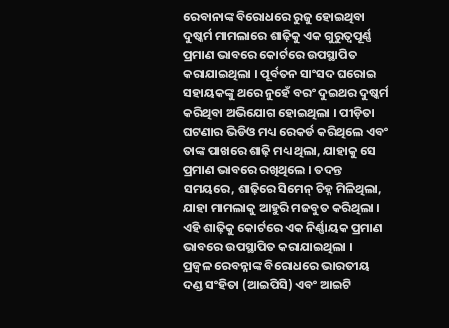ରେବାନାଙ୍କ ବିରୋଧରେ ରୁଜୁ ହୋଇଥିବା ଦୁଷ୍କର୍ମ ମାମଲାରେ ଶାଢ଼ିକୁ ଏକ ଗୁରୁତ୍ୱପୂର୍ଣ୍ଣ ପ୍ରମାଣ ଭାବରେ କୋର୍ଟରେ ଉପସ୍ଥାପିତ କରାଯାଇଥିଲା । ପୂର୍ବତନ ସାଂସଦ ଘରୋଇ ସହାୟକଙ୍କୁ ଥରେ ନୁହେଁ ବରଂ ଦୁଇଥର ଦୁଷ୍କର୍ମ କରିଥିବା ଅଭିଯୋଗ ହୋଇଥିଲା । ପୀଡ଼ିତା ଘଟଣାର ଭିଡିଓ ମଧ୍ୟ ରେକର୍ଡ କରିଥିଲେ ଏବଂ ତାଙ୍କ ପାଖରେ ଶାଢ଼ି ମଧ୍ୟ ଥିଲା, ଯାହାକୁ ସେ ପ୍ରମାଣ ଭାବରେ ରଖିଥିଲେ । ତଦନ୍ତ ସମୟରେ, ଶାଢ଼ିରେ ସିମେନ୍ ଚିହ୍ନ ମିଳିଥିଲା, ଯାହା ମାମଲାକୁ ଆହୁରି ମଜବୁତ କରିଥିଲା । ଏହି ଶାଢ଼ିକୁ କୋର୍ଟରେ ଏକ ନିର୍ଣ୍ଣାୟକ ପ୍ରମାଣ ଭାବରେ ଉପସ୍ଥାପିତ କରାଯାଇଥିଲା ।
ପ୍ରଜ୍ୱଳ ରେବନ୍ନାଙ୍କ ବିରୋଧରେ ଭାରତୀୟ ଦଣ୍ଡ ସଂହିତା (ଆଇପିସି) ଏବଂ ଆଇଟି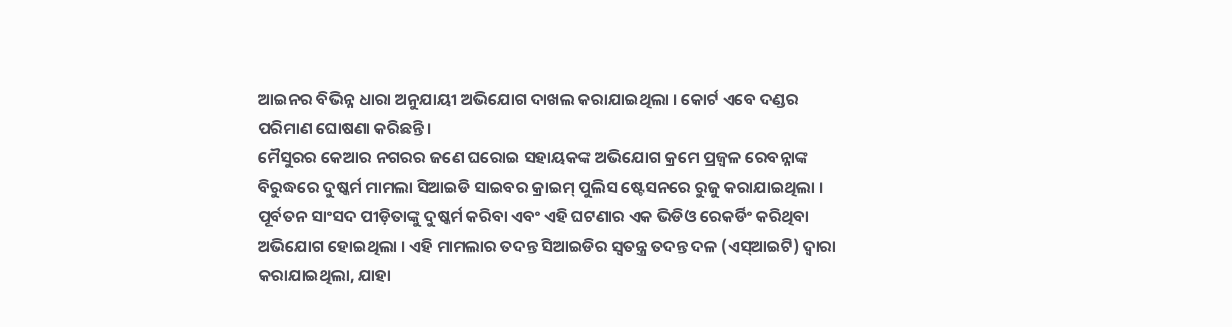ଆଇନର ବିଭିନ୍ନ ଧାରା ଅନୁଯାୟୀ ଅଭିଯୋଗ ଦାଖଲ କରାଯାଇଥିଲା । କୋର୍ଟ ଏବେ ଦଣ୍ଡର ପରିମାଣ ଘୋଷଣା କରିଛନ୍ତି ।
ମୈସୁରର କେଆର ନଗରର ଜଣେ ଘରୋଇ ସହାୟକଙ୍କ ଅଭିଯୋଗ କ୍ରମେ ପ୍ରଜ୍ୱଳ ରେବନ୍ନାଙ୍କ ବିରୁଦ୍ଧରେ ଦୁଷ୍କର୍ମ ମାମଲା ସିଆଇଡି ସାଇବର କ୍ରାଇମ୍ ପୁଲିସ ଷ୍ଟେସନରେ ରୁଜୁ କରାଯାଇଥିଲା । ପୂର୍ବତନ ସାଂସଦ ପୀଡ଼ିତାଙ୍କୁ ଦୁଷ୍କର୍ମ କରିବା ଏବଂ ଏହି ଘଟଣାର ଏକ ଭିଡିଓ ରେକର୍ଡିଂ କରିଥିବା ଅଭିଯୋଗ ହୋଇଥିଲା । ଏହି ମାମଲାର ତଦନ୍ତ ସିଆଇଡିର ସ୍ୱତନ୍ତ୍ର ତଦନ୍ତ ଦଳ (ଏସ୍ଆଇଟି) ଦ୍ୱାରା କରାଯାଇଥିଲା, ଯାହା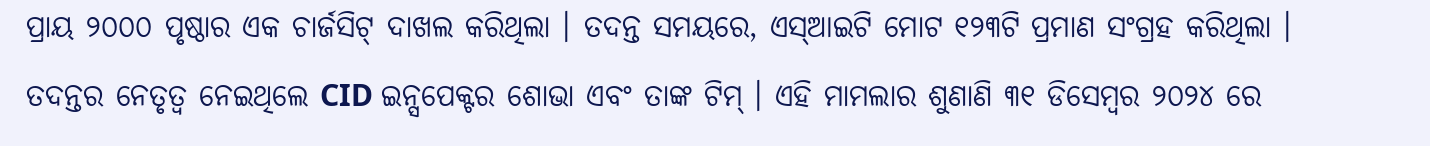ପ୍ରାୟ ୨୦୦୦ ପୃଷ୍ଠାର ଏକ ଚାର୍ଜସିଟ୍ ଦାଖଲ କରିଥିଲା । ତଦନ୍ତ ସମୟରେ, ଏସ୍ଆଇଟି ମୋଟ ୧୨୩ଟି ପ୍ରମାଣ ସଂଗ୍ରହ କରିଥିଲା ।
ତଦନ୍ତର ନେତୃତ୍ୱ ନେଇଥିଲେ CID ଇନ୍ସପେକ୍ଟର ଶୋଭା ଏବଂ ତାଙ୍କ ଟିମ୍ । ଏହି ମାମଲାର ଶୁଣାଣି ୩୧ ଡିସେମ୍ବର ୨୦୨୪ ରେ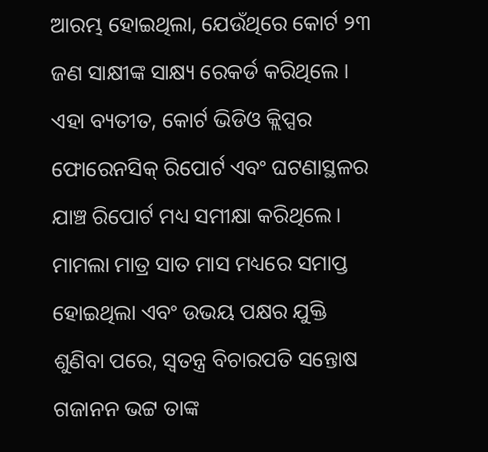ଆରମ୍ଭ ହୋଇଥିଲା, ଯେଉଁଥିରେ କୋର୍ଟ ୨୩ ଜଣ ସାକ୍ଷୀଙ୍କ ସାକ୍ଷ୍ୟ ରେକର୍ଡ କରିଥିଲେ । ଏହା ବ୍ୟତୀତ, କୋର୍ଟ ଭିଡିଓ କ୍ଲିପ୍ସର ଫୋରେନସିକ୍ ରିପୋର୍ଟ ଏବଂ ଘଟଣାସ୍ଥଳର ଯାଞ୍ଚ ରିପୋର୍ଟ ମଧ୍ୟ ସମୀକ୍ଷା କରିଥିଲେ। ମାମଲା ମାତ୍ର ସାତ ମାସ ମଧ୍ୟରେ ସମାପ୍ତ ହୋଇଥିଲା ଏବଂ ଉଭୟ ପକ୍ଷର ଯୁକ୍ତି ଶୁଣିବା ପରେ, ସ୍ୱତନ୍ତ୍ର ବିଚାରପତି ସନ୍ତୋଷ ଗଜାନନ ଭଟ୍ଟ ତାଙ୍କ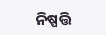ନିଷ୍ପତ୍ତି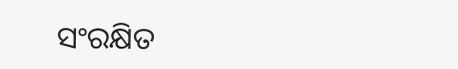ସଂରକ୍ଷିତ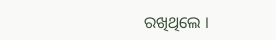ରଖିଥିଲେ ।